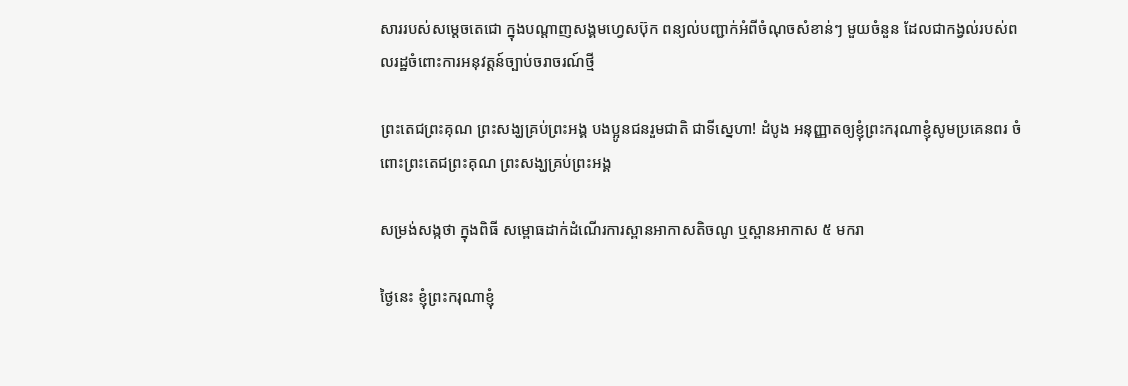សាររបស់សម្តេចតេជោ ក្នុងបណ្តាញសង្គមហ្វេសប៊ុក ពន្យល់បញ្ជាក់អំពីចំណុចសំខាន់ៗ មួយចំនួន ដែលជាកង្វល់របស់ពលរដ្ឋចំពោះការអនុវត្តន៍ច្បាប់ចរាចរណ៍ថ្មី

ព្រះតេជព្រះគុណ ព្រះសង្ឃគ្រប់ព្រះអង្គ បងប្អូនជនរួមជាតិ ជាទីស្នេហា! ដំបូង អនុញ្ញាតឲ្យខ្ញុំព្រះករុណាខ្ញុំសូមប្រគេនពរ ចំពោះព្រះតេជព្រះគុណ ព្រះសង្ឃគ្រប់ព្រះអង្គ

សម្រង់សង្កថា ក្នុងពិធី សម្ពោធដាក់ដំណើរការស្ពានអាកាសតិចណូ ឬស្ពានអាកាស ៥ មករា

ថ្ងៃនេះ ខ្ញុំព្រះករុណាខ្ញុំ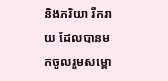និងភរិយា រីករាយ ដែលបានមកចូលរួមសម្ពោ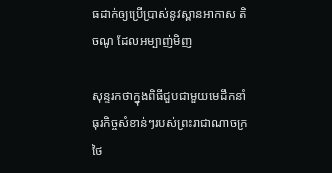ធដាក់ឲ្យប្រើប្រាស់នូវស្ពានអាកាស តិចណូ ដែលអម្បាញ់មិញ

សុន្ទរកថាក្នុងពិធីជួបជាមួយមេដឹកនាំធុរកិច្ចសំខាន់ៗរបស់ព្រះរាជាណាចក្រថៃ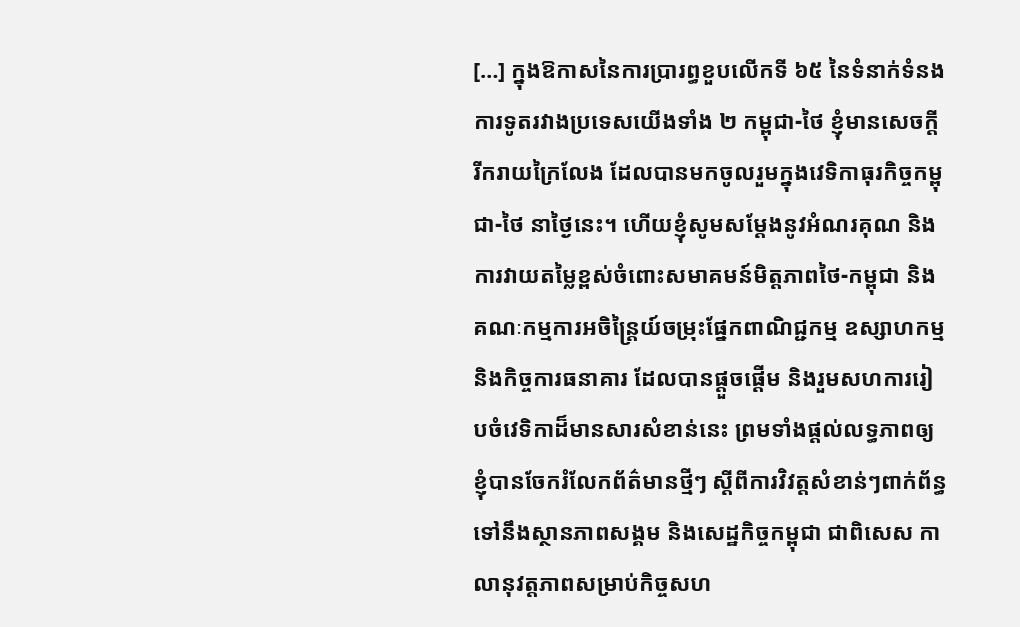[…] ក្នុងឱកាសនៃការប្រារព្ធខួបលើកទី ៦៥ នៃទំនាក់ទំនងការទូតរវាងប្រទេសយើងទាំង ២ កម្ពុជា-ថៃ ខ្ញុំមានសេចក្តីរីករាយក្រៃលែង ដែលបានមកចូលរួមក្នុងវេទិកាធុរកិច្ចកម្ពុជា-ថៃ នាថ្ងៃនេះ។ ហើយខ្ញុំសូមសម្តែងនូវអំណរគុណ និងការវាយតម្លៃខ្ពស់ចំពោះសមាគមន៍មិត្តភាពថៃ-កម្ពុជា និងគណៈកម្មការអចិន្ត្រៃយ៍ចម្រុះផ្នែកពាណិជ្ជកម្ម ឧស្សាហកម្ម និងកិច្ចការធនាគារ ដែលបានផ្តួចផ្តើម និងរួមសហការរៀបចំវេទិកាដ៏មានសារសំខាន់នេះ ព្រមទាំងផ្តល់លទ្ធភាពឲ្យខ្ញុំបានចែករំលែកព័ត៌មានថ្មីៗ ស្តីពីការវិវត្តសំខាន់ៗពាក់ព័ន្ធទៅនឹងស្ថានភាពសង្គម និងសេដ្ឋកិច្ចកម្ពុជា ជាពិសេស កាលានុវត្តភាពសម្រាប់កិច្ចសហ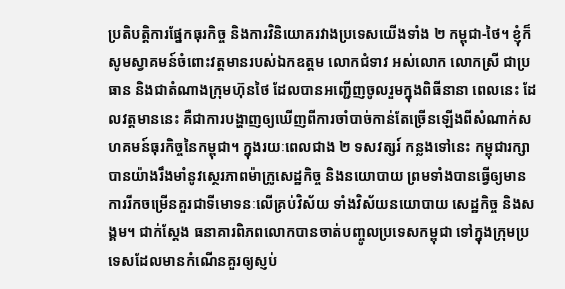ប្រតិបត្តិការផ្នែកធុរកិច្ច និងការវិនិយោគរវាងប្រទេសយើងទាំង ២ កម្ពុជា-ថៃ។ ខ្ញុំក៏សូមស្វាគមន៍ចំពោះវត្តមានរបស់ឯកឧត្តម លោកជំទាវ អស់លោក លោកស្រី ជាប្រធាន និងជាតំណាងក្រុមហ៊ុនថៃ ដែលបានអញ្ជើញចូលរួមក្នុងពិធីនានា ពេលនេះ ដែលវត្តមាននេះ គឺជាការបង្ហាញឲ្យឃើញពីការចាំបាច់កាន់តែច្រើនឡើងពីសំណាក់សហគមន៍ធុរកិច្ចនៃកម្ពុជា។ ក្នុងរយៈពេលជាង ២ ទសវត្សរ៍ កន្លងទៅនេះ កម្ពុជារក្សាបានយ៉ាងរឹងមាំនូវស្ថេរភាពម៉ាក្រូសេដ្ឋកិច្ច និងនយោបាយ ព្រមទាំងបានធ្វើឲ្យមានការរីកចម្រើនគួរជាទីមោទនៈលើគ្រប់វិស័យ ទាំងវិស័យនយោបាយ សេដ្ឋកិច្ច និងសង្គម។ ជាក់ស្តែង ធនាគារពិភពលោកបានចាត់បញ្ចូលប្រទេសកម្ពុជា ទៅក្នុងក្រុមប្រទេសដែលមានកំណើនគួរឲ្យស្ញប់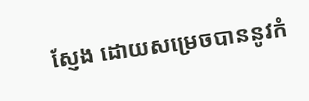ស្ញែង ដោយសម្រេចបាននូវកំ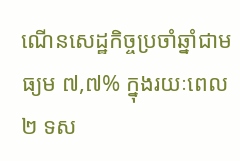ណើនសេដ្ឋកិច្ចប្រចាំឆ្នាំជាមធ្យម ៧,៧% ក្នុងរយៈពេល ២ ទស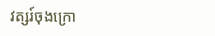វត្សរ៍ចុងក្រោ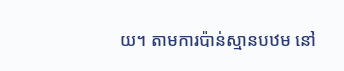យ។ តាមការប៉ាន់ស្មានបឋម នៅ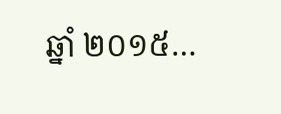ឆ្នាំ ២០១៥…